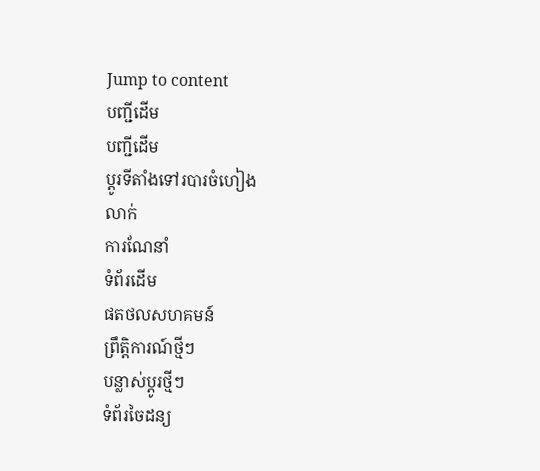Jump to content
បញ្ជីដើម
បញ្ជីដើម
ប្ដូរទីតាំងទៅរបារចំហៀង
លាក់
ការណែនាំ
ទំព័រដើម
ផតថលសហគមន៍
ព្រឹត្តិការណ៍ថ្មីៗ
បន្លាស់ប្ដូរថ្មីៗ
ទំព័រចៃដន្យ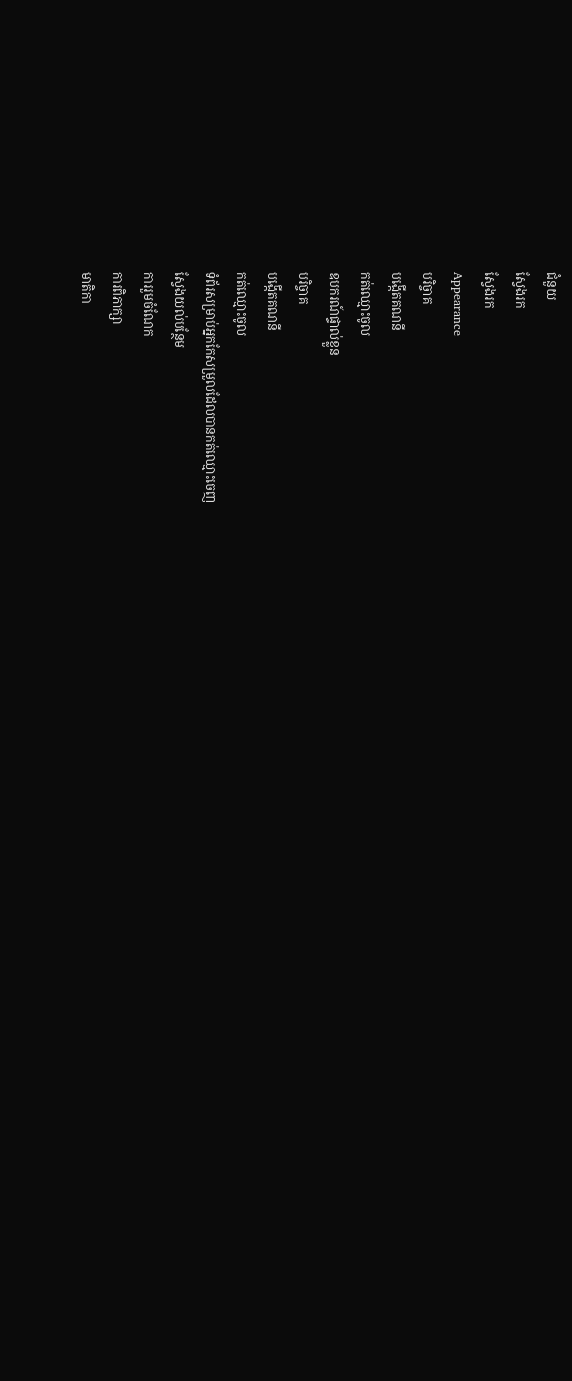ជំនួយ
ស្វែងរក
ស្វែងរក
Appearance
បរិច្ចាគ
បង្កើតគណនី
កត់ឈ្មោះចូល
ឧបករណ៍ផ្ទាល់ខ្លួន
បរិច្ចាគ
បង្កើតគណនី
កត់ឈ្មោះចូល
ទំព័រសម្រាប់អ្នកកែសម្រួលដែលបានកត់ឈ្មោះចេញ
ស្វែងយល់បន្ថែម
ការរួមចំណែក
ការពិភាក្សា
មាតិកា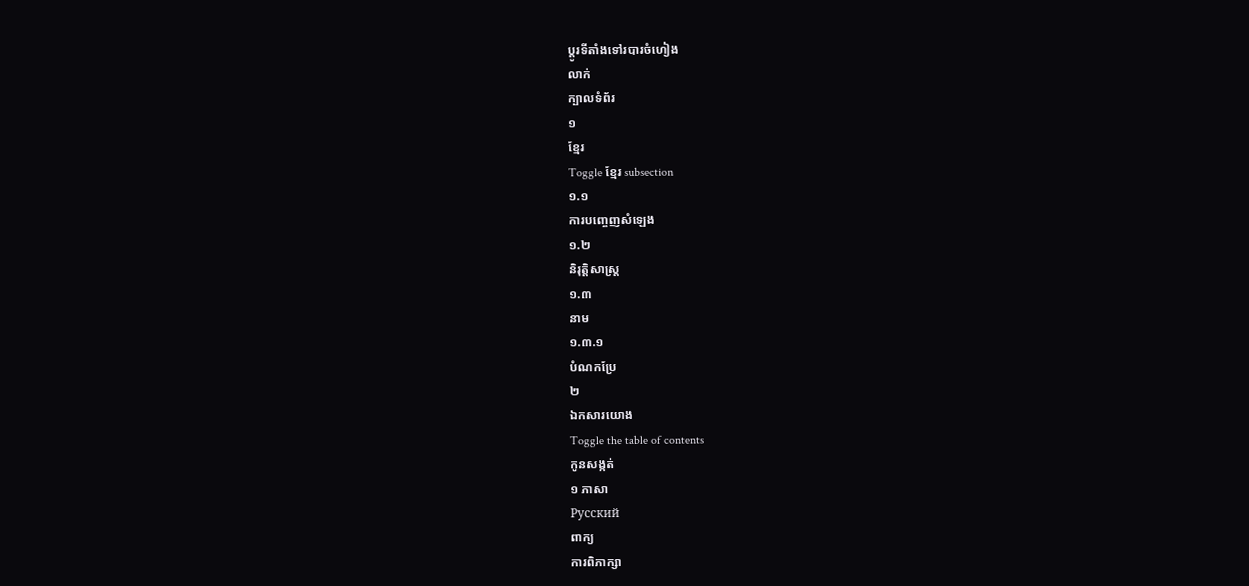ប្ដូរទីតាំងទៅរបារចំហៀង
លាក់
ក្បាលទំព័រ
១
ខ្មែរ
Toggle ខ្មែរ subsection
១.១
ការបញ្ចេញសំឡេង
១.២
និរុត្តិសាស្ត្រ
១.៣
នាម
១.៣.១
បំណកប្រែ
២
ឯកសារយោង
Toggle the table of contents
កូនសង្កត់
១ ភាសា
Русский
ពាក្យ
ការពិភាក្សា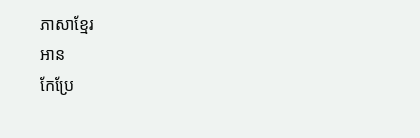ភាសាខ្មែរ
អាន
កែប្រែ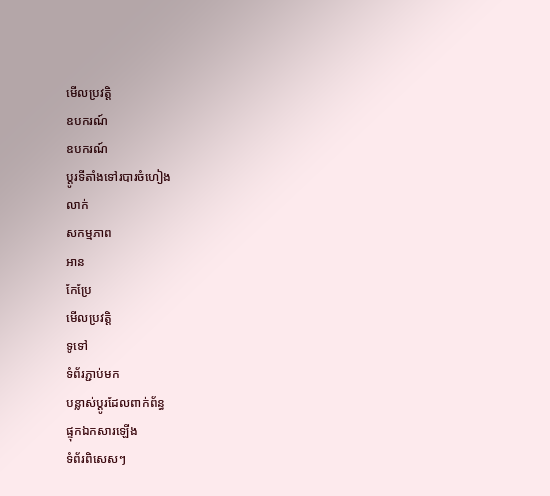មើលប្រវត្តិ
ឧបករណ៍
ឧបករណ៍
ប្ដូរទីតាំងទៅរបារចំហៀង
លាក់
សកម្មភាព
អាន
កែប្រែ
មើលប្រវត្តិ
ទូទៅ
ទំព័រភ្ជាប់មក
បន្លាស់ប្ដូរដែលពាក់ព័ន្ធ
ផ្ទុកឯកសារឡើង
ទំព័រពិសេសៗ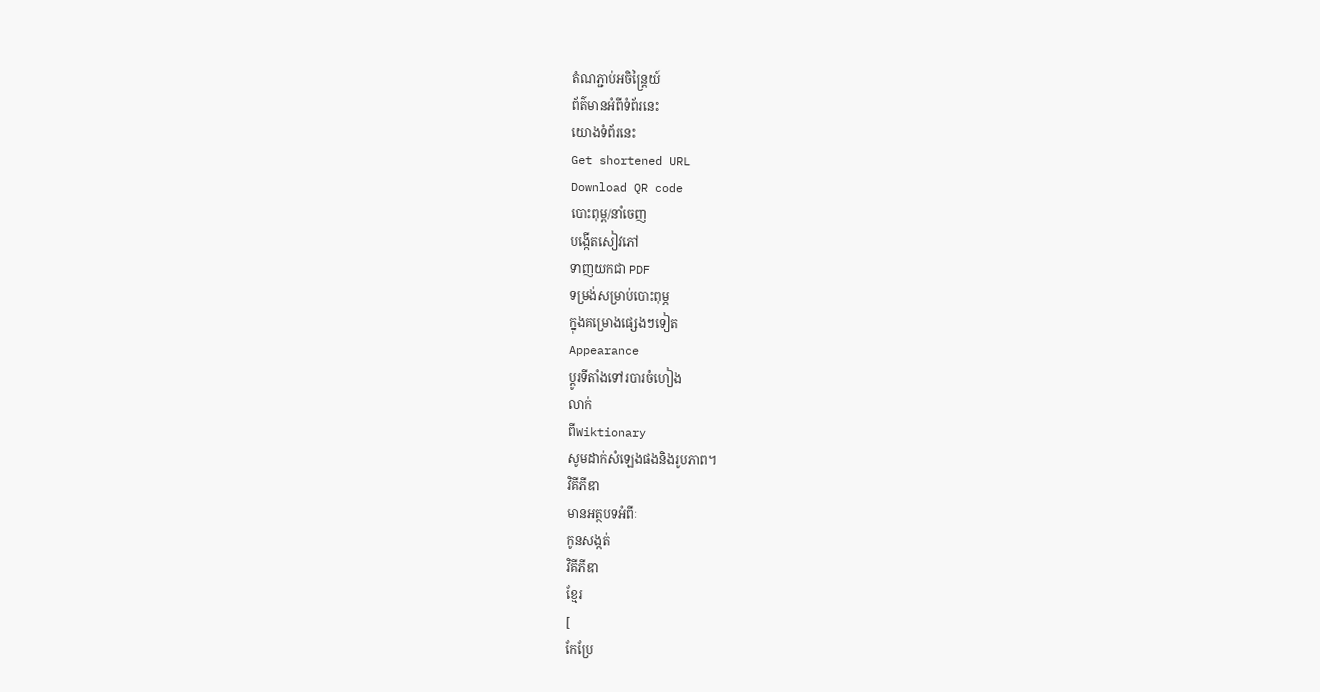តំណភ្ជាប់អចិន្ត្រៃយ៍
ព័ត៌មានអំពីទំព័រនេះ
យោងទំព័រនេះ
Get shortened URL
Download QR code
បោះពុម្ព/នាំចេញ
បង្កើតសៀវភៅ
ទាញយកជា PDF
ទម្រង់សម្រាប់បោះពុម្ភ
ក្នុងគម្រោងផ្សេងៗទៀត
Appearance
ប្ដូរទីតាំងទៅរបារចំហៀង
លាក់
ពីWiktionary
សូមដាក់សំឡេងផងនិងរូបភាព។
វិគីភីឌា
មានអត្ថបទអំពីៈ
កូនសង្កត់
វិគីភីឌា
ខ្មែរ
[
កែប្រែ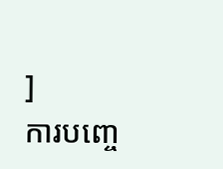]
ការបញ្ចេ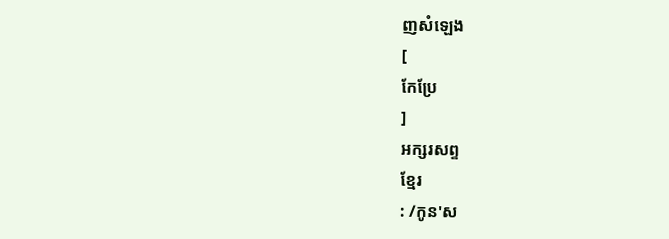ញសំឡេង
[
កែប្រែ
]
អក្សរសព្ទ
ខ្មែរ
: /កូន'ស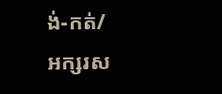ង់-កត់/
អក្សរស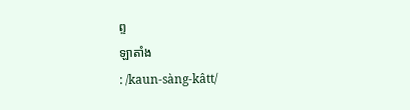ព្ទ
ឡាតាំង
: /kaun-sàng-kâtt/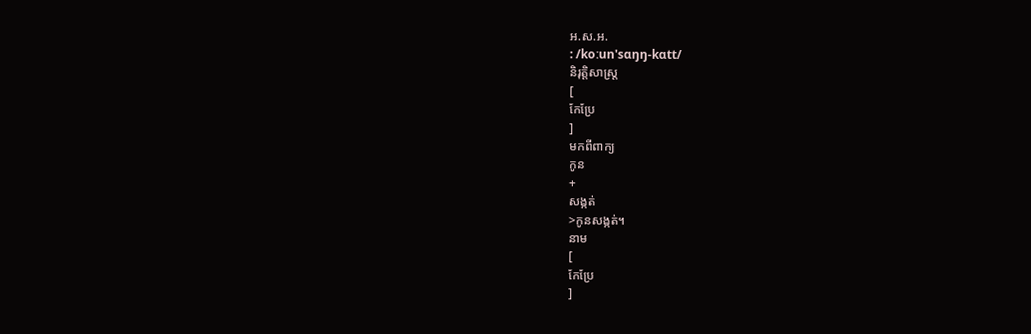អ.ស.អ.
: /koːun'sɑŋŋ-kɑtt/
និរុត្តិសាស្ត្រ
[
កែប្រែ
]
មកពីពាក្យ
កូន
+
សង្កត់
>កូនសង្កត់។
នាម
[
កែប្រែ
]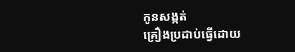កូនសង្កត់
គ្រឿងប្រដាប់ធ្វើដោយ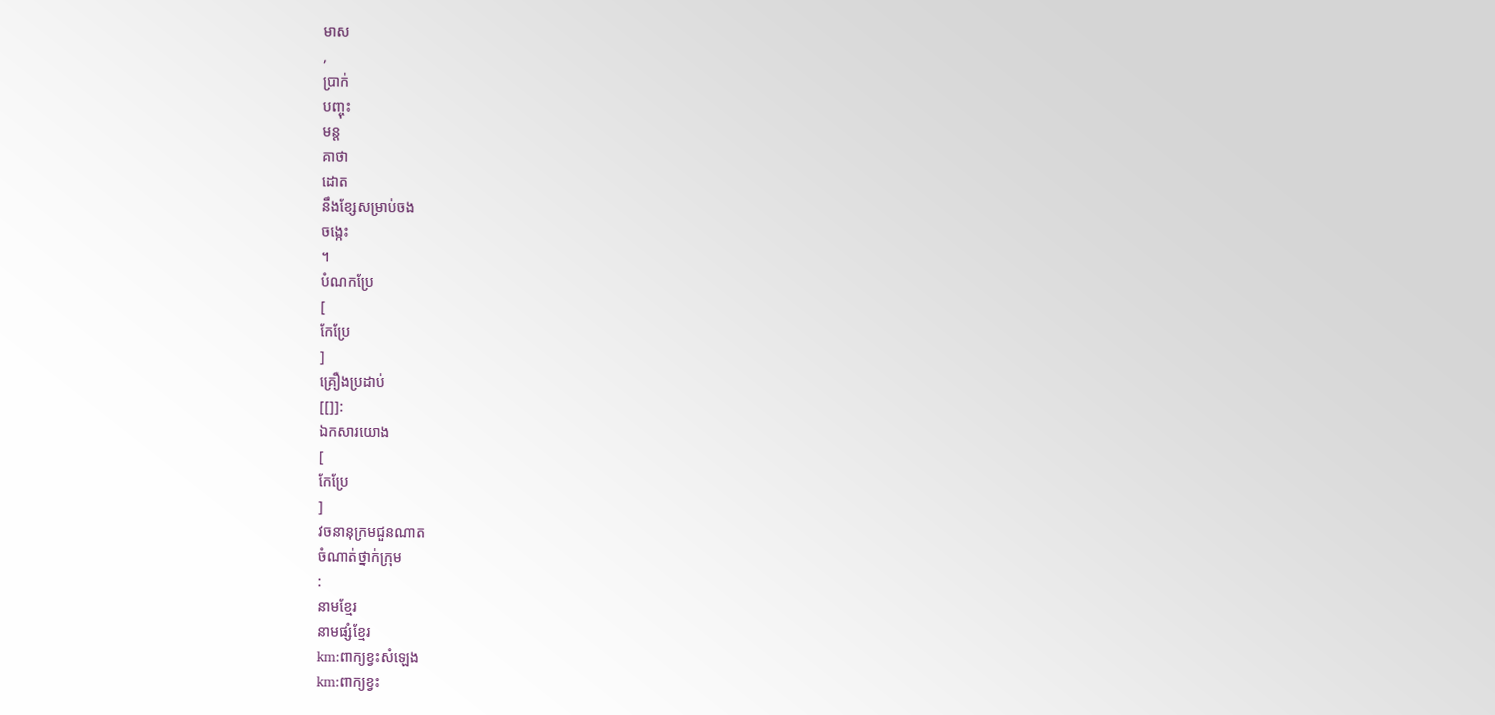មាស
,
ប្រាក់
បញ្ចុះ
មន្ត
គាថា
ដោត
នឹងខ្សែសម្រាប់ចង
ចង្កេះ
។
បំណកប្រែ
[
កែប្រែ
]
គ្រឿងប្រដាប់
[[]]:
ឯកសារយោង
[
កែប្រែ
]
វចនានុក្រមជួនណាត
ចំណាត់ថ្នាក់ក្រុម
:
នាមខ្មែរ
នាមផ្សំខ្មែរ
km:ពាក្យខ្វះសំឡេង
km:ពាក្យខ្វះ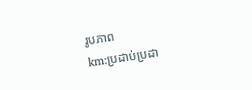រូបភាព
km:ប្រដាប់ប្រដា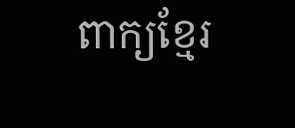ពាក្យខ្មែរ